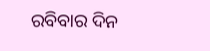ରବିବାର ଦିନ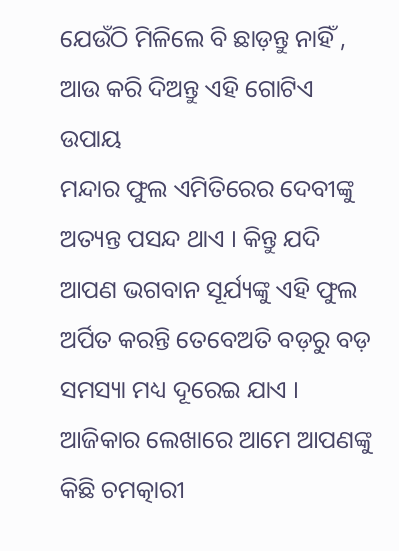ଯେଉଁଠି ମିଳିଲେ ବି ଛାଡ଼ନ୍ତୁ ନାହିଁ , ଆଉ କରି ଦିଅନ୍ତୁ ଏହି ଗୋଟିଏ ଉପାୟ
ମନ୍ଦାର ଫୁଲ ଏମିତିରେର ଦେବୀଙ୍କୁ ଅତ୍ୟନ୍ତ ପସନ୍ଦ ଥାଏ । କିନ୍ତୁ ଯଦି ଆପଣ ଭଗବାନ ସୂର୍ଯ୍ୟଙ୍କୁ ଏହି ଫୁଲ ଅର୍ପିତ କରନ୍ତି ତେବେଅତି ବଡ଼ରୁ ବଡ଼ ସମସ୍ୟା ମଧ୍ୟ ଦୂରେଇ ଯାଏ । ଆଜିକାର ଲେଖାରେ ଆମେ ଆପଣଙ୍କୁ କିଛି ଚମତ୍କାରୀ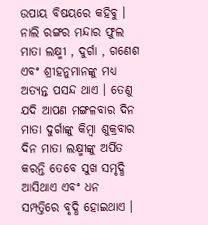ଉପାୟ ବିଷୟରେ କହିବୁ । ନାଲି ରଙ୍ଗର ମନ୍ଦାର ଫୁଲ ମାତା ଲକ୍ଷ୍ମୀ , ଦୁର୍ଗା , ଗଣେଶ ଏବଂ ଶ୍ରୀହନୁମାନଙ୍କୁ ମଧ୍ୟ ଅତ୍ୟନ୍ତ ପସନ୍ଦ ଥାଏ । ତେଣୁ ଯଦି ଆପଣ ମଙ୍ଗଳବାର ଦିନ ମାତା ଦୁର୍ଗାଙ୍କୁ କିମ୍ବା ଶୁକ୍ରବାର ଦିନ ମାତା ଲକ୍ଷ୍ମୀଙ୍କୁ ଅର୍ପିତ କରନ୍ତି ତେବେ ସୁଖ ସମୃଦ୍ଧି ଆସିଥାଏ ଏବଂ ଧନ ସମ୍ପତ୍ତିରେ ବୃଦ୍ଧି ହୋଇଥାଏ ।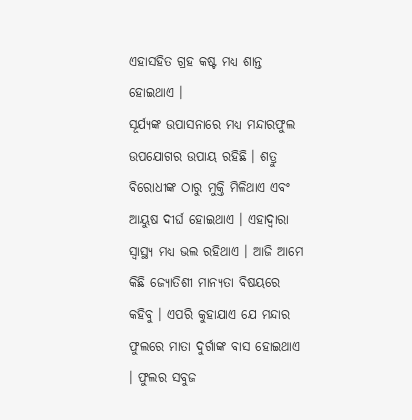ଏହାସହିତ ଗ୍ରହ କଷ୍ଟ ମଧ୍ୟ ଶାନ୍ତ ହୋଇଥାଏ ।
ସୂର୍ଯ୍ୟଙ୍କ ଉପାସନାରେ ମଧ୍ୟ ମନ୍ଦାରଫୁଲ ଉପଯୋଗର ଉପାୟ ରହିଛି । ଶତ୍ରୁ ବିରୋଧୀଙ୍କ ଠାରୁ ମୁକ୍ତି ମିଳିଥାଏ ଏବଂ ଆୟୁଷ ଦୀର୍ଘ ହୋଇଥାଏ । ଏହାଦ୍ବାରା ସ୍ୱାସ୍ଥ୍ୟ ମଧ୍ୟ ଭଲ ରହିଥାଏ । ଆଜି ଆମେ କିଛି ଜ୍ୟୋତିଶୀ ମାନ୍ୟତା ବିଷୟରେ କହିବୁ । ଏପରି କୁହାଯାଏ ଯେ ମନ୍ଦାର ଫୁଲରେ ମାତା ଦୁର୍ଗାଙ୍କ ବାସ ହୋଇଥାଏ । ଫୁଲର ସବୁଜ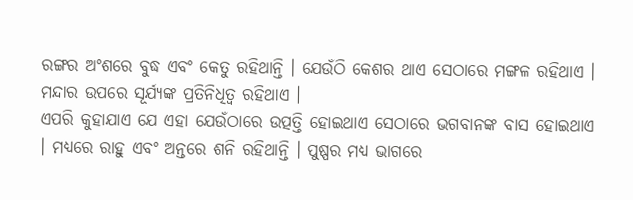ରଙ୍ଗର ଅଂଶରେ ବୁଦ୍ଧ ଏବଂ କେତୁ ରହିଥାନ୍ତି । ଯେଉଁଠି କେଶର ଥାଏ ସେଠାରେ ମଙ୍ଗଳ ରହିଥାଏ । ମନ୍ଦାର ଉପରେ ସୂର୍ଯ୍ୟଙ୍କ ପ୍ରତିନିଧିତ୍ୱ ରହିଥାଏ ।
ଏପରି କୁହାଯାଏ ଯେ ଏହା ଯେଉଁଠାରେ ଉତ୍ପତ୍ତି ହୋଇଥାଏ ସେଠାରେ ଭଗବାନଙ୍କ ବାସ ହୋଇଥାଏ । ମଧ୍ୟରେ ରାହୁ ଏବଂ ଅନ୍ତରେ ଶନି ରହିଥାନ୍ତି । ପୁଷ୍ପର ମଧ୍ୟ ଭାଗରେ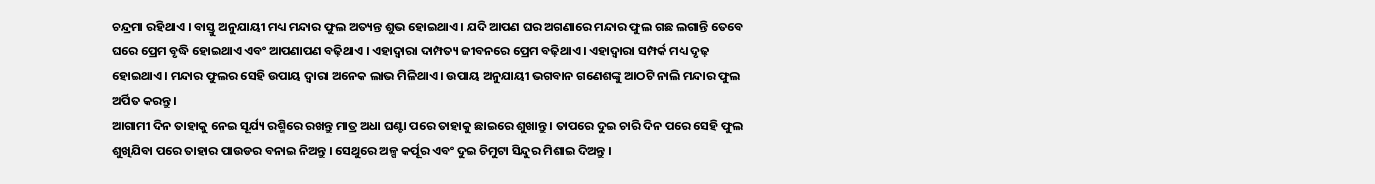ଚନ୍ଦ୍ରମା ରହିଥାଏ । ବାସ୍ତୁ ଅନୁଯାୟୀ ମଧ୍ୟ ମନ୍ଦାର ଫୁଲ ଅତ୍ୟନ୍ତ ଶୁଭ ହୋଇଥାଏ । ଯଦି ଆପଣ ଘର ଅଗଣାରେ ମନ୍ଦାର ଫୁଲ ଗଛ ଲଗାନ୍ତି ତେବେ ଘରେ ପ୍ରେମ ବୃଦ୍ଧି ହୋଇଥାଏ ଏବଂ ଆପଣାପଣ ବଢ଼ିଥାଏ । ଏହାଦ୍ବାରା ଦାମ୍ପତ୍ୟ ଜୀବନରେ ପ୍ରେମ ବଢ଼ିଥାଏ । ଏହାଦ୍ବାରା ସମ୍ପର୍କ ମଧ୍ୟ ଦୃଢ଼ ହୋଇଥାଏ । ମନ୍ଦାର ଫୁଲର ସେହି ଉପାୟ ଦ୍ୱାରା ଅନେକ ଲାଭ ମିଳିଥାଏ । ଉପାୟ ଅନୁଯାୟୀ ଭଗବାନ ଗଣେଶଙ୍କୁ ଆଠଟି ନାଲି ମନ୍ଦାର ଫୁଲ ଅର୍ପିତ କରନ୍ତୁ ।
ଆଗାମୀ ଦିନ ତାହାକୁ ନେଇ ସୂର୍ଯ୍ୟ ରଶ୍ମିରେ ରଖନ୍ତୁ ମାତ୍ର ଅଧା ଘଣ୍ଟା ପରେ ତାହାକୁ ଛାଇରେ ଶୁଖାନ୍ତୁ । ତାପରେ ଦୁଇ ଚାରି ଦିନ ପରେ ସେହି ଫୁଲ ଶୁଖିଯିବା ପରେ ତାହାର ପାଉଡର ବନାଇ ନିଅନ୍ତୁ । ସେଥୁରେ ଅଳ୍ପ କର୍ପୂର ଏବଂ ଦୁଇ ଚିମୁଟା ସିନ୍ଦୁର ମିଶାଇ ଦିଅନ୍ତୁ ।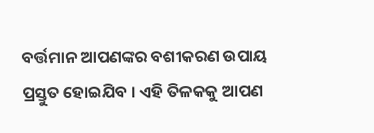ବର୍ତ୍ତମାନ ଆପଣଙ୍କର ବଶୀକରଣ ଉପାୟ ପ୍ରସ୍ତୁତ ହୋଇଯିବ । ଏହି ତିଳକକୁ ଆପଣ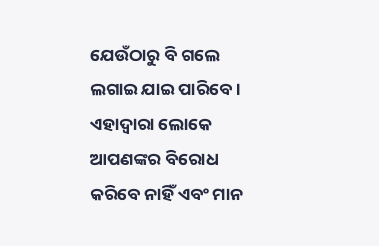ଯେଉଁଠାରୁ ବି ଗଲେ ଲଗାଇ ଯାଇ ପାରିବେ । ଏହାଦ୍ବାରା ଲୋକେ ଆପଣଙ୍କର ବିରୋଧ କରିବେ ନାହିଁ ଏବଂ ମାନ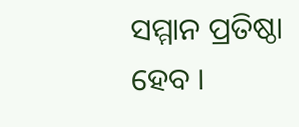ସମ୍ମାନ ପ୍ରତିଷ୍ଠା ହେବ ।